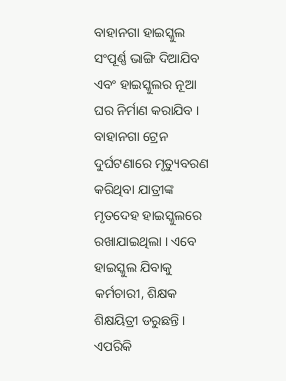ବାହାନଗା ହାଇସ୍କୁଲ ସଂପୂର୍ଣ୍ଣ ଭାଙ୍ଗି ଦିଆଯିବ ଏବଂ ହାଇସ୍କୁଲର ନୂଆ ଘର ନିର୍ମାଣ କରାଯିବ । ବାହାନଗା ଟ୍ରେନ ଦୁର୍ଘଟଣାରେ ମୃତ୍ୟୁବରଣ କରିଥିବା ଯାତ୍ରୀଙ୍କ ମୃତଦେହ ହାଇସ୍କୁଲରେ ରଖାଯାଇଥିଲା । ଏବେ ହାଇସ୍କୁଲ ଯିବାକୁ କର୍ମଚାରୀ, ଶିକ୍ଷକ ଶିକ୍ଷୟିତ୍ରୀ ଡରୁଛନ୍ତି । ଏପରିକି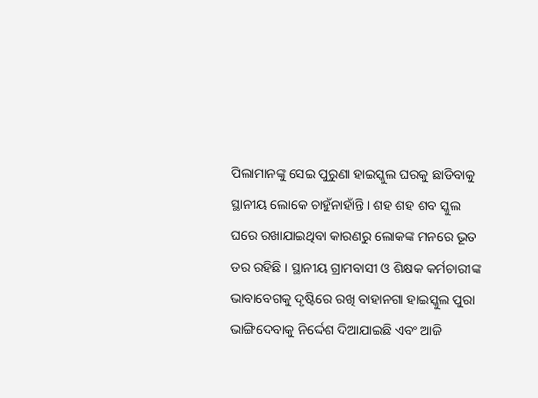ପିଲାମାନଙ୍କୁ ସେଇ ପୁରୁଣା ହାଇସ୍କୁଲ ଘରକୁ ଛାଡିବାକୁ ସ୍ଥାନୀୟ ଲୋକେ ଚାହୁଁନାହାଁନ୍ତି । ଶହ ଶହ ଶବ ସ୍କୁଲ ଘରେ ରଖାଯାଇଥିବା କାରଣରୁ ଲୋକଙ୍କ ମନରେ ଭୂତ ଡର ରହିଛି । ସ୍ଥାନୀୟ ଗ୍ରାମବାସୀ ଓ ଶିକ୍ଷକ କର୍ମଚାରୀଙ୍କ ଭାବାବେଗକୁ ଦୃଷ୍ଟିରେ ରଖି ବାହାନଗା ହାଇସ୍କୁଲ ପୁରା ଭାଙ୍ଗିଦେବାକୁ ନିର୍ଦ୍ଦେଶ ଦିଆଯାଇଛି ଏବଂ ଆଜି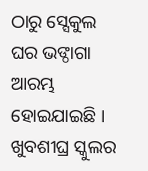ଠାରୁ ସ୍ସେକୁଲ ଘର ଭଙ୍ଠାଗା ଆରମ୍ଭ ହୋଇଯାଇଛି । ଖୁବଶୀଘ୍ର ସ୍କୁଲର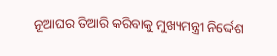ନୂଆଘର ତିଆରି କରିବାକୁ ମୁଖ୍ୟମନ୍ତ୍ରୀ ନିର୍ଦ୍ଦେଶ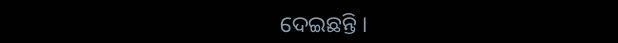ଦେଇଛନ୍ତି ।